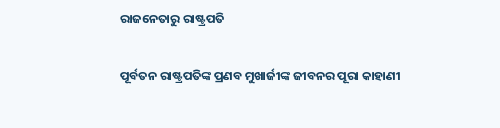ରାଜନେତାରୁ ରାଷ୍ଟ୍ରପତି

ପୂର୍ବତନ ରାଷ୍ଟ୍ରପତିଙ୍କ ପ୍ରଣବ ମୁଖାର୍ଜୀଙ୍କ ଜୀବନର ପୂରା କାହାଣୀ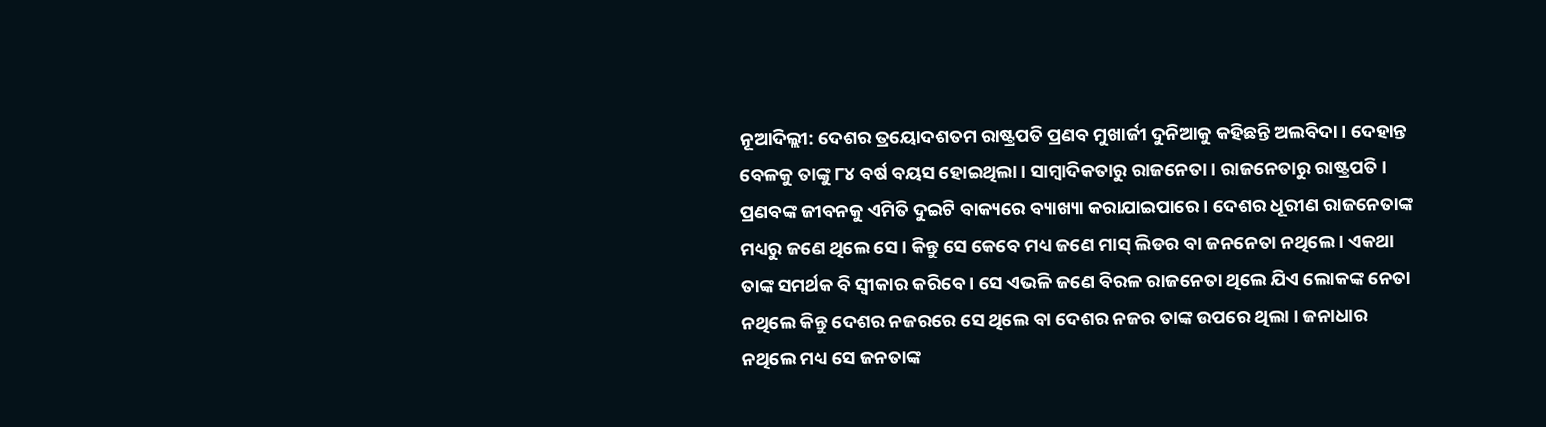ନୂଆଦିଲ୍ଲୀ: ଦେଶର ତ୍ରୟୋଦଶତମ ରାଷ୍ଟ୍ରପତି ପ୍ରଣବ ମୁଖାର୍ଜୀ ଦୁନିଆକୁ କହିଛନ୍ତି ଅଲବିଦା । ଦେହାନ୍ତ ବେଳକୁ ତାଙ୍କୁ ୮୪ ବର୍ଷ ବୟସ ହୋଇଥିଲା । ସାମ୍ବାଦିକତାରୁ ରାଜନେତା । ରାଜନେତାରୁ ରାଷ୍ଟ୍ରପତି । ପ୍ରଣବଙ୍କ ଜୀବନକୁ ଏମିତି ଦୁଇଟି ବାକ୍ୟରେ ବ୍ୟାଖ୍ୟା କରାଯାଇପାରେ । ଦେଶର ଧୂରୀଣ ରାଜନେତାଙ୍କ ମଧ୍ୟରୁ ଜଣେ ଥିଲେ ସେ । କିନ୍ତୁ ସେ କେବେ ମଧ୍ୟ ଜଣେ ମାସ୍‌ ଲିଡର ବା ଜନନେତା ନଥିଲେ । ଏକଥା ତାଙ୍କ ସମର୍ଥକ ବି ସ୍ୱୀକାର କରିବେ । ସେ ଏଭଳି ଜଣେ ବିରଳ ରାଜନେତା ଥିଲେ ଯିଏ ଲୋକଙ୍କ ନେତା ନଥିଲେ କିନ୍ତୁ ଦେଶର ନଜରରେ ସେ ଥିଲେ ବା ଦେଶର ନଜର ତାଙ୍କ ଉପରେ ଥିଲା । ଜନାଧାର ନଥିଲେ ମଧ୍ୟ ସେ ଜନତାଙ୍କ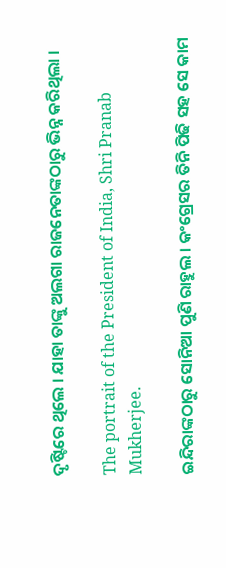ଦୃଷ୍ଟିରେ ଥିଲେ । ଯାହା ତାଙ୍କୁ ଅଲଗା ରାଜନେତାଙ୍କଠାରୁ ଭିନ୍ନ କରିଥିଲା ।

The portrait of the President of India, Shri Pranab Mukherjee.

ଇନ୍ଦିରାଙ୍କଠାରୁ ସୋନିଆ ପୁଣି ରାହୁଲ । କଂଗ୍ରେସର ତିନି ପିଢି ସହ ସେ କାମ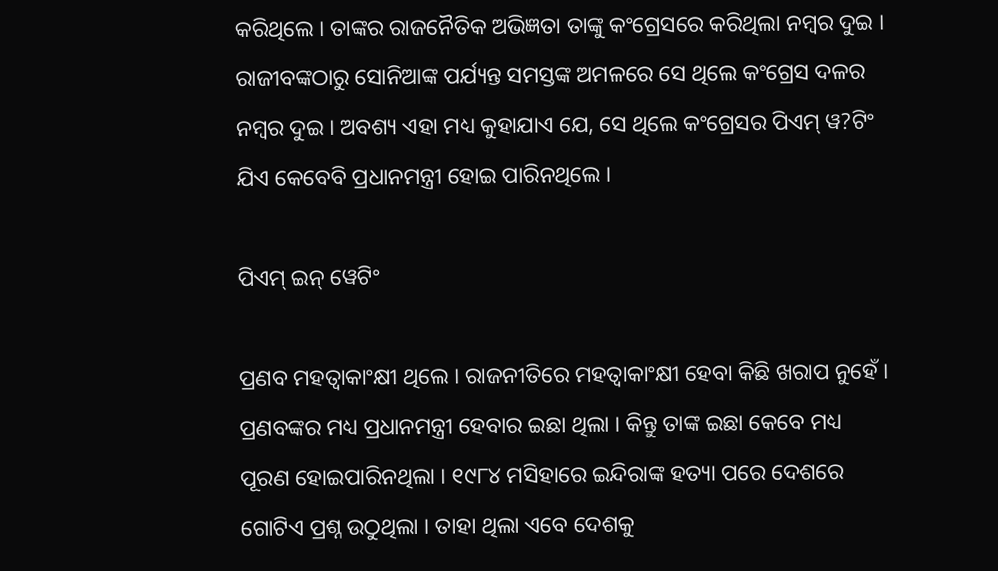କରିଥିଲେ । ତାଙ୍କର ରାଜନୈତିକ ଅଭିଜ୍ଞତା ତାଙ୍କୁ କଂଗ୍ରେସରେ କରିଥିଲା ନମ୍ବର ଦୁଇ । ରାଜୀବଙ୍କଠାରୁ ସୋନିଆଙ୍କ ପର୍ଯ୍ୟନ୍ତ ସମସ୍ତଙ୍କ ଅମଳରେ ସେ ଥିଲେ କଂଗ୍ରେସ ଦଳର ନମ୍ବର ଦୁଇ । ଅବଶ୍ୟ ଏହା ମଧ୍ୟ କୁହାଯାଏ ଯେ, ସେ ଥିଲେ କଂଗ୍ରେସର ପିଏମ୍‌ ୱ?ଟିଂ ଯିଏ କେବେବି ପ୍ରଧାନମନ୍ତ୍ରୀ ହୋଇ ପାରିନଥିଲେ ।

ପିଏମ୍‌ ଇନ୍‌ ୱେଟିଂ

ପ୍ରଣବ ମହତ୍ୱାକାଂକ୍ଷୀ ଥିଲେ । ରାଜନୀତିରେ ମହତ୍ୱାକାଂକ୍ଷୀ ହେବା କିଛି ଖରାପ ନୁହେଁ । ପ୍ରଣବଙ୍କର ମଧ୍ୟ ପ୍ରଧାନମନ୍ତ୍ରୀ ହେବାର ଇଛା ଥିଲା । କିନ୍ତୁ ତାଙ୍କ ଇଛା କେବେ ମଧ୍ୟ ପୂରଣ ହୋଇପାରିନଥିଲା । ୧୯୮୪ ମସିହାରେ ଇନ୍ଦିରାଙ୍କ ହତ୍ୟା ପରେ ଦେଶରେ ଗୋଟିଏ ପ୍ରଶ୍ନ ଉଠୁଥିଲା । ତାହା ଥିଲା ଏବେ ଦେଶକୁ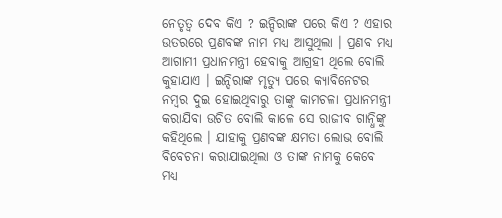ନେତୃତ୍ୱ ଦେବ କିଏ ? ଇନ୍ଦିରାଙ୍କ ପରେ କିଏ ? ଏହାର ଉତରରେ ପ୍ରଣବଙ୍କ ନାମ ମଧ୍ୟ ଆସୁଥିଲା । ପ୍ରଣବ ମଧ୍ୟ ଆଗାମୀ ପ୍ରଧାନମନ୍ତ୍ରୀ ହେବାକୁ ଆଗ୍ରହୀ ଥିଲେ ବୋଲି କୁହାଯାଏ । ଇନ୍ଦିରାଙ୍କ ମୃତ୍ୟୁ ପରେ କ୍ୟାବିନେଟର ନମ୍ବର ଦୁଇ ହୋଇଥିବାରୁ ତାଙ୍କୁ କାମଚଳା ପ୍ରଧାନମନ୍ତ୍ରୀ କରାଯିବା ଉଚିତ ବୋଲି କାଳେ ସେ ରାଜୀବ ଗାନ୍ଧିଙ୍କୁ କହିଥିଲେ । ଯାହାକୁ ପ୍ରଣବଙ୍କ କ୍ଷମତା ଲୋଭ ବୋଲି ବିବେଚନା କରାଯାଇଥିଲା ଓ ତାଙ୍କ ନାମକୁ କେବେ ମଧ୍ୟ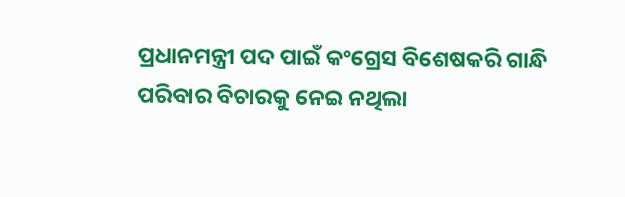ପ୍ରଧାନମନ୍ତ୍ରୀ ପଦ ପାଇଁ କଂଗ୍ରେସ ବିଶେଷକରି ଗାନ୍ଧି ପରିବାର ବିଚାରକୁ ନେଇ ନଥିଲା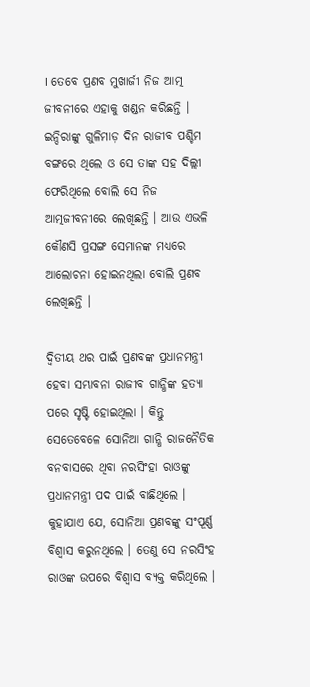। ତେବେ ପ୍ରଣବ ମୁଖାର୍ଜୀ ନିଜ ଆତ୍ମ ଜୀବନୀରେ ଏହାକୁ ଖଣ୍ଡନ କରିଛନ୍ତି । ଇନ୍ଦିରାଙ୍କୁ ଗୁଳିମାଡ଼ ଦିନ ରାଜୀବ ପଶ୍ଚିମ ବଙ୍ଗରେ ଥିଲେ ଓ ସେ ତାଙ୍କ ସହ ଦିଲ୍ଲୀ ଫେରିଥିଲେ ବୋଲି ସେ ନିଜ ଆତ୍ମଜୀବନୀରେ ଲେଖିଛନ୍ତି । ଆଉ ଏଭଳି କୌଣସି ପ୍ରସଙ୍ଗ ସେମାନଙ୍କ ମଧ୍ୟରେ ଆଲୋଚନା ହୋଇନଥିଲା ବୋଲି ପ୍ରଣବ ଲେଖିଛନ୍ତି ।

ଦ୍ୱିତୀୟ ଥର ପାଇଁ ପ୍ରଣବଙ୍କ ପ୍ରଧାନମନ୍ତ୍ରୀ ହେବା ସମ୍ଭାବନା ରାଜୀବ ଗାନ୍ଧିଙ୍କ ହତ୍ୟା ପରେ ସୃଷ୍ଟି ହୋଇଥିଲା । କିନ୍ତୁ ସେତେବେଳେ ସୋନିଆ ଗାନ୍ଧି ରାଜନୈତିକ ବନବାସରେ ଥିବା ନରସିଂହା ରାଓଙ୍କୁ ପ୍ରଧାନମନ୍ତ୍ରୀ ପଦ ପାଇଁ ବାଛିଥିଲେ । କୁହାଯାଏ ଯେ, ସୋନିଆ ପ୍ରଣବଙ୍କୁ ସଂପୂର୍ଣ୍ଣ ବିଶ୍ୱାସ କରୁନଥିଲେ । ତେଣୁ ସେ ନରସିଂହ ରାଓଙ୍କ ଉପରେ ବିଶ୍ୱାସ ବ୍ୟକ୍ତ କରିଥିଲେ ।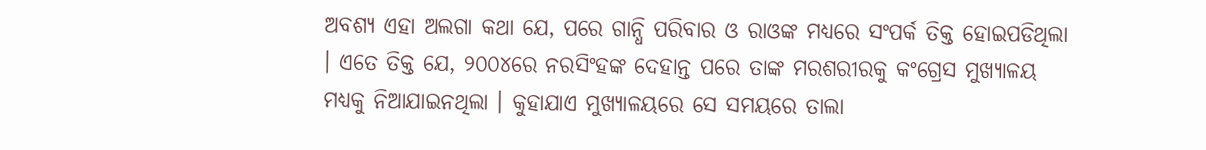ଅବଶ୍ୟ ଏହା ଅଲଗା କଥା ଯେ, ପରେ ଗାନ୍ଧି ପରିବାର ଓ ରାଓଙ୍କ ମଧ୍ୟରେ ସଂପର୍କ ତିକ୍ତ ହୋଇପଡିଥିଲା । ଏତେ ତିକ୍ତ ଯେ, ୨୦୦୪ରେ ନରସିଂହଙ୍କ ଦେହାନ୍ତ ପରେ ତାଙ୍କ ମରଶରୀରକୁ କଂଗ୍ରେସ ମୁଖ୍ୟାଳୟ ମଧ୍ୟକୁ ନିଆଯାଇନଥିଲା । କୁହାଯାଏ ମୁଖ୍ୟାଳୟରେ ସେ ସମୟରେ ତାଲା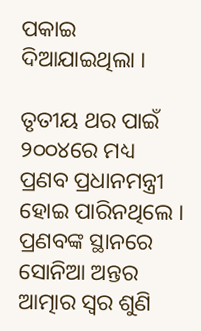ପକାଇ ଦିଆଯାଇଥିଲା ।

ତୃତୀୟ ଥର ପାଇଁ ୨୦୦୪ରେ ମଧ୍ୟ ପ୍ରଣବ ପ୍ରଧାନମନ୍ତ୍ରୀ ହୋଇ ପାରିନଥିଲେ । ପ୍ରଣବଙ୍କ ସ୍ଥାନରେ ସୋନିଆ ଅନ୍ତର ଆତ୍ମାର ସ୍ୱର ଶୁଣି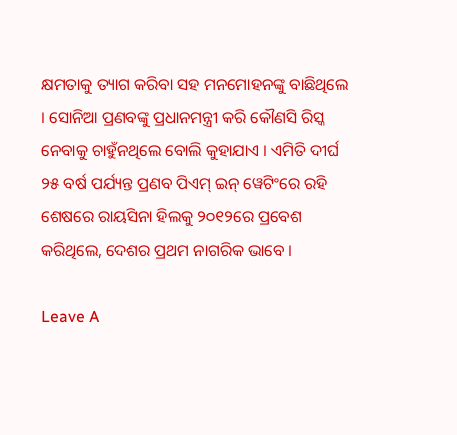କ୍ଷମତାକୁ ତ୍ୟାଗ କରିବା ସହ ମନମୋହନଙ୍କୁ ବାଛିଥିଲେ । ସୋନିଆ ପ୍ରଣବଙ୍କୁ ପ୍ରଧାନମନ୍ତ୍ରୀ କରି କୌଣସି ରିସ୍କ ନେବାକୁ ଚାହୁଁନଥିଲେ ବୋଲି କୁହାଯାଏ । ଏମିତି ଦୀର୍ଘ ୨୫ ବର୍ଷ ପର୍ଯ୍ୟନ୍ତ ପ୍ରଣବ ପିଏମ୍‌ ଇନ୍‌ ୱେଟିଂରେ ରହି ଶେଷରେ ରାୟସିନା ହିଲକୁ ୨୦୧୨ରେ ପ୍ରବେଶ କରିଥିଲେ, ଦେଶର ପ୍ରଥମ ନାଗରିକ ଭାବେ ।

Leave A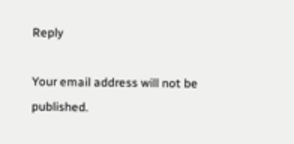Reply

Your email address will not be published.